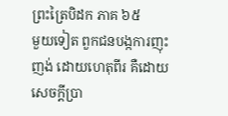ព្រះត្រៃបិដក ភាគ ៦៥
មួយទៀត ពួកជនបង្កការញុះញង់ ដោយហេតុពីរ គឺដោយសេចក្តីប្រា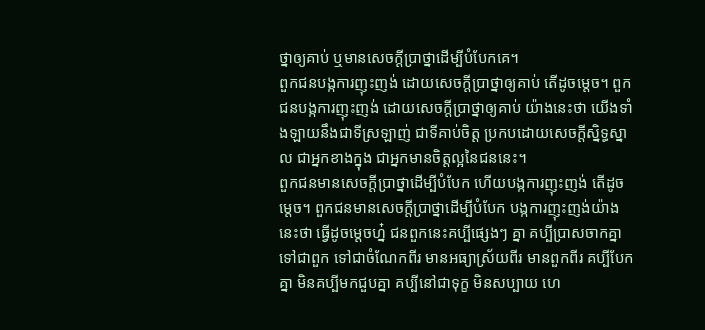ថ្នាឲ្យគាប់ ឬមានសេចក្តីប្រាថ្នាដើម្បីបំបែកគេ។
ពួកជនបង្កការញុះញង់ ដោយសេចក្តីប្រាថ្នាឲ្យគាប់ តើដូចម្តេច។ ពួកជនបង្កការញុះញង់ ដោយសេចក្តីប្រាថ្នាឲ្យគាប់ យ៉ាងនេះថា យើងទាំងឡាយនឹងជាទីស្រឡាញ់ ជាទីគាប់ចិត្ត ប្រកបដោយសេចក្តីស្និទ្ធស្នាល ជាអ្នកខាងក្នុង ជាអ្នកមានចិត្តល្អនៃជននេះ។
ពួកជនមានសេចក្តីប្រាថ្នាដើម្បីបំបែក ហើយបង្កការញុះញង់ តើដូចម្តេច។ ពួកជនមានសេចក្តីប្រាថ្នាដើម្បីបំបែក បង្កការញុះញង់យ៉ាងនេះថា ធ្វើដូចម្តេចហ្ន៎ ជនពួកនេះគប្បីផ្សេងៗ គ្នា គប្បីប្រាសចាកគ្នាទៅជាពួក ទៅជាចំណែកពីរ មានអធ្យាស្រ័យពីរ មានពួកពីរ គប្បីបែកគ្នា មិនគប្បីមកជួបគ្នា គប្បីនៅជាទុក្ខ មិនសប្បាយ ហេ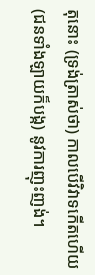តុនោះ (ទ្រង់ត្រាស់ថា) កាលបើវិវាទកើតហើយ (ជនទាំងឡាយក៏បង្ក) នូវការញុះញង់។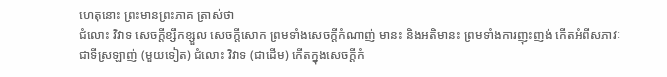ហេតុនោះ ព្រះមានព្រះភាគ ត្រាស់ថា
ជំលោះ វិវាទ សេចក្តីខ្សឹកខ្សួល សេចក្តីសោក ព្រមទាំងសេចក្តីកំណាញ់ មានះ និងអតិមានះ ព្រមទាំងការញុះញង់ កើតអំពីសភាវៈជាទីស្រឡាញ់ (មួយទៀត) ជំលោះ វិវាទ (ជាដើម) កើតក្នុងសេចក្តីកំ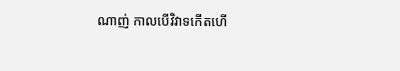ណាញ់ កាលបើវិវាទកើតហើ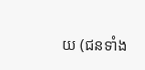យ (ជនទាំង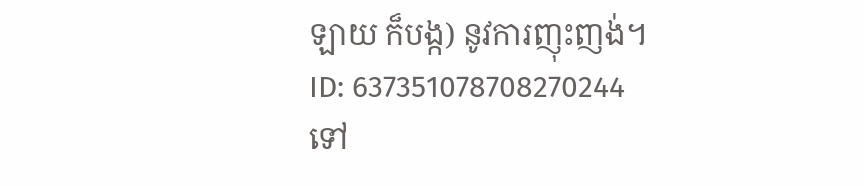ឡាយ ក៏បង្ក) នូវការញុះញង់។
ID: 637351078708270244
ទៅ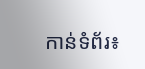កាន់ទំព័រ៖